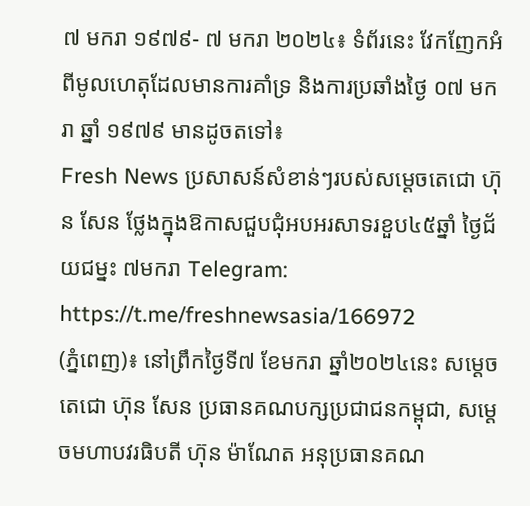៧ មករា ១៩៧៩- ៧ មករា ២០២៤៖ ទំព័រនេះ វែកញែកអំពីមូលហេតុដែលមានការគាំទ្រ និងការប្រឆាំងថ្ងៃ ០៧ មករា ឆ្នាំ ១៩៧៩ មានដូចតទៅ៖
Fresh News ប្រសាសន៍សំខាន់ៗរបស់សម្តេចតេជោ ហ៊ុន សែន ថ្លែងក្នុងឱកាសជួបជុំអបអរសាទរខួប៤៥ឆ្នាំ ថ្ងៃជ័យជម្នះ ៧មករា Telegram: https://t.me/freshnewsasia/166972
(ភ្នំពេញ)៖ នៅព្រឹកថ្ងៃទី៧ ខែមករា ឆ្នាំ២០២៤នេះ សម្តេចតេជោ ហ៊ុន សែន ប្រធានគណបក្សប្រជាជនកម្ពុជា, សម្តេចមហាបវរធិបតី ហ៊ុន ម៉ាណែត អនុប្រធានគណ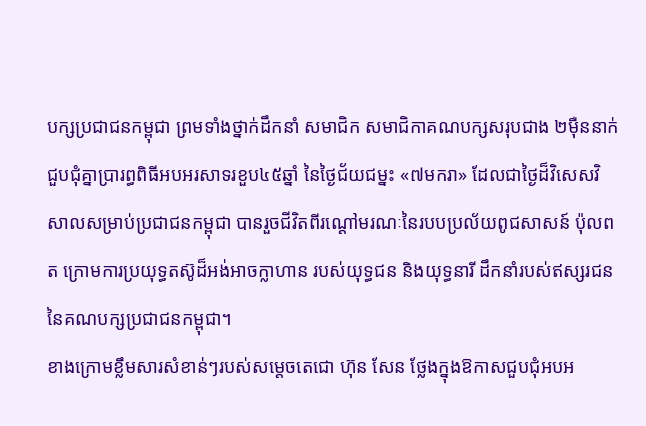បក្សប្រជាជនកម្ពុជា ព្រមទាំងថ្នាក់ដឹកនាំ សមាជិក សមាជិកាគណបក្សសរុបជាង ២ម៉ឺននាក់ ជួបជុំគ្នាប្រារព្ធពិធីអបអរសាទរខួប៤៥ឆ្នាំ នៃថ្ងៃជ័យជម្នះ «៧មករា» ដែលជាថ្ងៃដ៏វិសេសវិសាលសម្រាប់ប្រជាជនកម្ពុជា បានរួចជីវិតពីរណ្តៅមរណៈនៃរបបប្រល័យពូជសាសន៍ ប៉ុលពត ក្រោមការប្រយុទ្ធតស៊ូដ៏អង់អាចក្លាហាន របស់យុទ្ធជន និងយុទ្ធនារី ដឹកនាំរបស់ឥស្សរជននៃគណបក្សប្រជាជនកម្ពុជា។
ខាងក្រោមខ្លឹមសារសំខាន់ៗរបស់សម្តេចតេជោ ហ៊ុន សែន ថ្លែងក្នុងឱកាសជួបជុំអបអ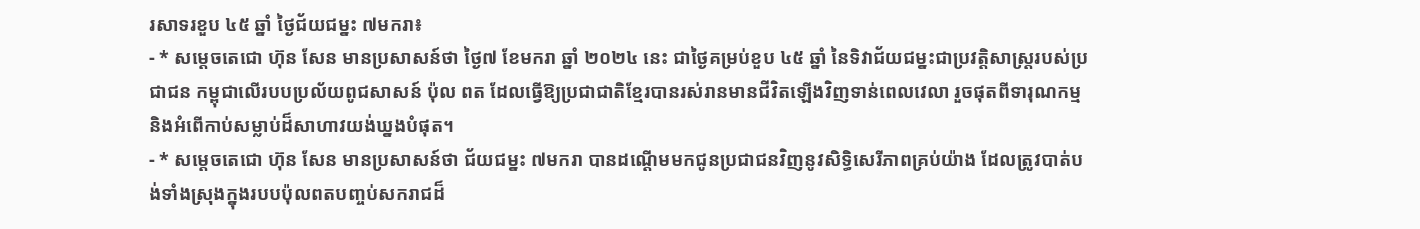រសាទរខួប ៤៥ ឆ្នាំ ថ្ងៃជ័យជម្នះ ៧មករា៖
- * សម្តេចតេជោ ហ៊ុន សែន មានប្រសាសន៍ថា ថ្ងៃ៧ ខែមករា ឆ្នាំ ២០២៤ នេះ ជាថ្ងៃគម្រប់ខួប ៤៥ ឆ្នាំ នៃទិវាជ័យជម្នះជាប្រវត្តិសាស្ត្ររបស់ប្រជាជន កម្ពុជាលើរបបប្រល័យពូជសាសន៍ ប៉ុល ពត ដែលធ្វើឱ្យប្រជាជាតិខ្មែរបានរស់រានមានជីវិតឡើងវិញទាន់ពេលវេលា រួចផុតពីទារុណកម្ម និងអំពើកាប់សម្លាប់ដ៏សាហាវយង់ឃ្នងបំផុត។
- * សម្តេចតេជោ ហ៊ុន សែន មានប្រសាសន៍ថា ជ័យជម្នះ ៧មករា បានដណ្ដើមមកជូនប្រជាជនវិញនូវសិទ្ធិសេរីភាពគ្រប់យ៉ាង ដែលត្រូវបាត់បង់ទាំងស្រុងក្នុងរបបប៉ុលពតបញ្ចប់សករាជដ៏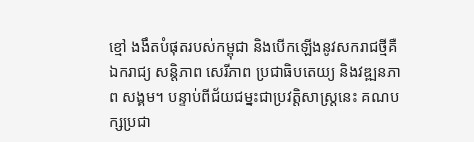ខ្មៅ ងងឹតបំផុតរបស់កម្ពុជា និងបើកឡើងនូវសករាជថ្មីគឺ ឯករាជ្យ សន្តិភាព សេរីភាព ប្រជាធិបតេយ្យ និងវឌ្ឍនភាព សង្គម។ បន្ទាប់ពីជ័យជម្នះជាប្រវត្តិសាស្ត្រនេះ គណបក្សប្រជា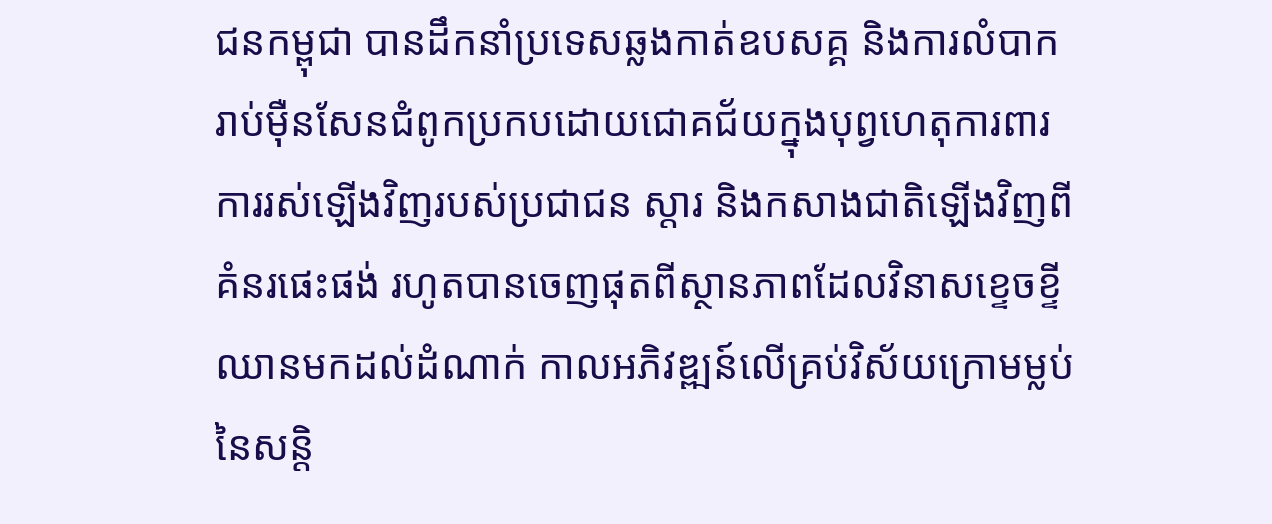ជនកម្ពុជា បានដឹកនាំប្រទេសឆ្លងកាត់ឧបសគ្គ និងការលំបាករាប់ម៉ឺនសែនជំពូកប្រកបដោយជោគជ័យក្នុងបុព្វហេតុការពារការរស់ឡើងវិញរបស់ប្រជាជន ស្តារ និងកសាងជាតិឡើងវិញពីគំនរផេះផង់ រហូតបានចេញផុតពីស្ថានភាពដែលវិនាសខ្ទេចខ្ទី ឈានមកដល់ដំណាក់ កាលអភិវឌ្ឍន៍លើគ្រប់វិស័យក្រោមម្លប់ នៃសន្តិ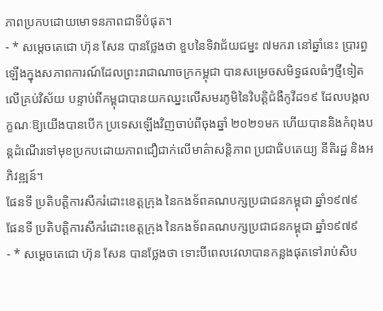ភាពប្រកបដោយមោទនភាពជាទីបំផុត។
- * សម្តេចតេជោ ហ៊ុន សែន បានថ្លែងថា ខួបនៃទិវាជ័យជម្នះ ៧មករា នៅឆ្នាំនេះ ប្រារព្ធឡើងក្នុងសភាពការណ៍ដែលព្រះរាជាណាចក្រកម្ពុជា បានសម្រេចសមិទ្ធផលធំៗថ្មីទៀតលើគ្រប់វិស័យ បន្ទាប់ពីកម្ពុជាបានយកឈ្នះលើសមរភូមិនៃវិបត្តិជំងឺកូវីដ១៩ ដែលបង្កលក្ខណៈឱ្យយើងបានបើក ប្រទេសឡើងវិញចាប់ពីចុងឆ្នាំ ២០២១មក ហើយបាននិងកំពុងបន្តដំណើរទៅមុខប្រកបដោយភាពជឿជាក់លើមាគ៌ាសន្តិភាព ប្រជាធិបតេយ្យ នីតិរដ្ឋ និងអភិវឌ្ឍន៍។
ផែនទី ប្រតិបត្តិការសឹករំដោះខេត្តក្រុង នៃកងទ័ពគណបក្សប្រជាជនកម្ពុជា ឆ្នាំ១៩៧៩
ផែនទី ប្រតិបត្តិការសឹករំដោះខេត្តក្រុង នៃកងទ័ពគណបក្សប្រជាជនកម្ពុជា ឆ្នាំ១៩៧៩
- * សម្តេចតេជោ ហ៊ុន សែន បានថ្លែងថា ទោះបីពេលវេលាបានកន្លងផុតទៅរាប់សិប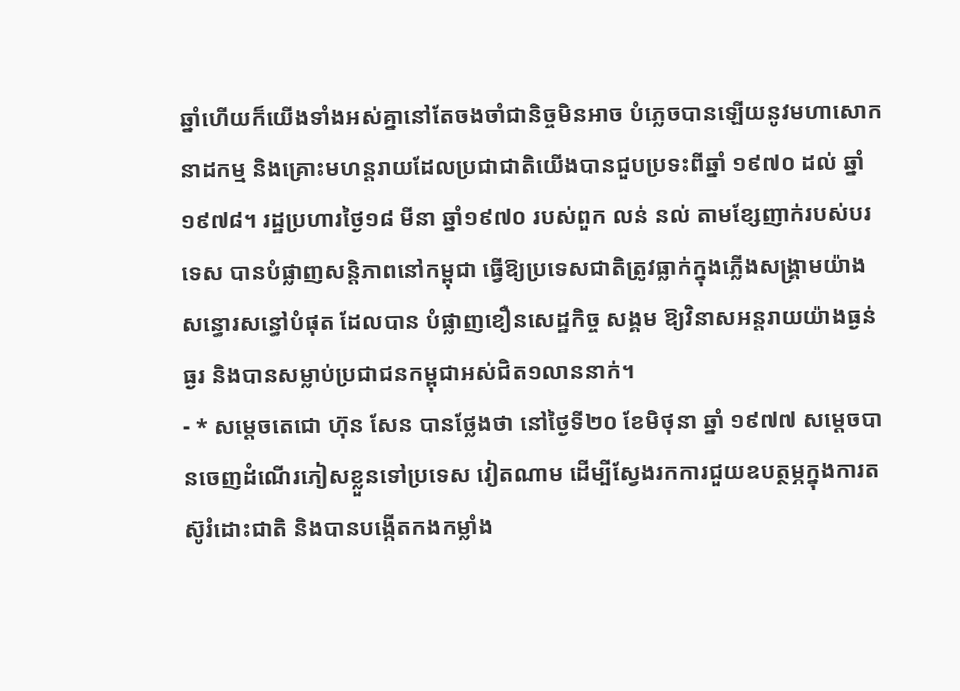ឆ្នាំហើយក៏យើងទាំងអស់គ្នានៅតែចងចាំជានិច្ចមិនអាច បំភ្លេចបានឡើយនូវមហាសោកនាដកម្ម និងគ្រោះមហន្តរាយដែលប្រជាជាតិយើងបានជួបប្រទះពីឆ្នាំ ១៩៧០ ដល់ ឆ្នាំ១៩៧៨។ រដ្ឋប្រហារថ្ងៃ១៨ មីនា ឆ្នាំ១៩៧០ របស់ពួក លន់ នល់ តាមខ្សែញាក់របស់បរទេស បានបំផ្លាញសន្តិភាពនៅកម្ពុជា ធ្វើឱ្យប្រទេសជាតិត្រូវធ្លាក់ក្នុងភ្លើងសង្គ្រាមយ៉ាងសន្ធោរសន្ធៅបំផុត ដែលបាន បំផ្លាញខឿនសេដ្ឋកិច្ច សង្គម ឱ្យវិនាសអន្តរាយយ៉ាងធ្ងន់ធ្ងរ និងបានសម្លាប់ប្រជាជនកម្ពុជាអស់ជិត១លាននាក់។
- * សម្តេចតេជោ ហ៊ុន សែន បានថ្លែងថា នៅថ្ងៃទី២០ ខែមិថុនា ឆ្នាំ ១៩៧៧ សម្តេចបានចេញដំណើរភៀសខ្លួនទៅប្រទេស វៀតណាម ដើម្បីស្វែងរកការជួយឧបត្ថម្ភក្នុងការតស៊ូរំដោះជាតិ និងបានបង្កើតកងកម្លាំង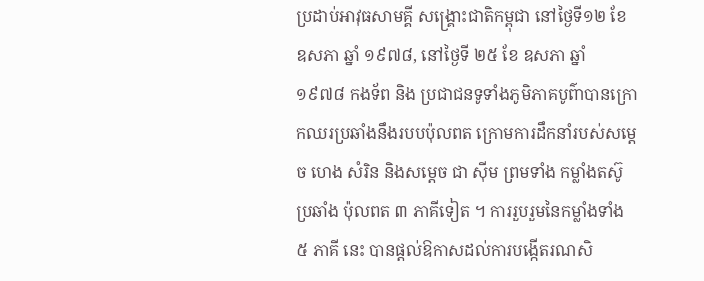ប្រដាប់អាវុធសាមគ្គី សង្គ្រោះជាតិកម្ពុជា នៅថ្ងៃទី១២ ខែ ឧសភា ឆ្នាំ ១៩៧៨, នៅថ្ងៃទី ២៥ ខែ ឧសភា ឆ្នាំ ១៩៧៨ កងទ័ព និង ប្រជាជនទូទាំងភូមិភាគបូព៌ាបានក្រោកឈរប្រឆាំងនឹងរបបប៉ុលពត ក្រោមការដឹកនាំរបស់សម្ដេច ហេង សំរិន និងសម្ដេច ជា ស៊ីម ព្រមទាំង កម្លាំងតស៊ូប្រឆាំង ប៉ុលពត ៣ ភាគីទៀត ។ ការរួបរួមនៃកម្លាំងទាំង ៥ ភាគី នេះ បានផ្ដល់ឱកាសដល់ការបង្កើតរណសិ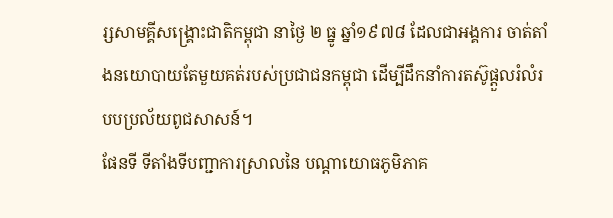រ្សសាមគ្គីសង្គ្រោះជាតិកម្ពុជា នាថ្ងៃ ២ ធ្នូ ឆ្នាំ១៩៧៨ ដែលជាអង្គការ ចាត់តាំងនយោបាយតែមួយគត់របស់ប្រជាជនកម្ពុជា ដើម្បីដឹកនាំការតស៊ូផ្ដួលរំលំរបបប្រល័យពូជសាសន៍។
ផែនទី ទីតាំងទីបញ្ជាការស្រាលនៃ បណ្តាយោធភូមិភាគ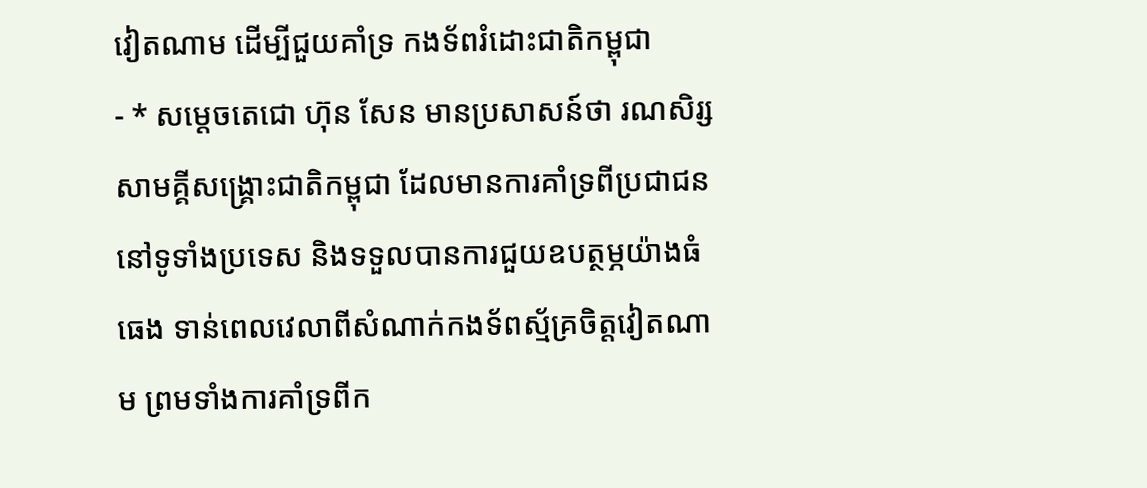វៀតណាម ដើម្បីជួយគាំទ្រ កងទ័ពរំដោះជាតិកម្ពុជា
- * សម្តេចតេជោ ហ៊ុន សែន មានប្រសាសន៍ថា រណសិរ្សសាមគ្គីសង្គ្រោះជាតិកម្ពុជា ដែលមានការគាំទ្រពីប្រជាជននៅទូទាំងប្រទេស និងទទួលបានការជួយឧបត្ថម្ភយ៉ាងធំធេង ទាន់ពេលវេលាពីសំណាក់កងទ័ពស្ម័គ្រចិត្តវៀតណាម ព្រមទាំងការគាំទ្រពីក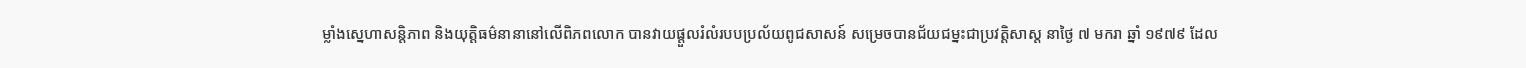ម្លាំងស្នេហាសន្តិភាព និងយុត្តិធម៌នានានៅលើពិភពលោក បានវាយផ្តួលរំលំរបបប្រល័យពូជសាសន៍ សម្រេចបានជ័យជម្នះជាប្រវត្តិសាស្ត នាថ្ងៃ ៧ មករា ឆ្នាំ ១៩៧៩ ដែល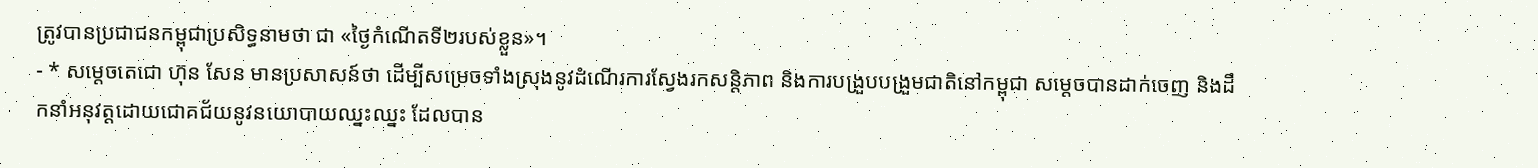ត្រូវបានប្រជាជនកម្ពុជាប្រសិទ្ធនាមថា ជា «ថ្ងៃកំណើតទី២របស់ខ្លួន»។
- * សម្តេចតេជោ ហ៊ុន សែន មានប្រសាសន៍ថា ដើម្បីសម្រេចទាំងស្រុងនូវដំណើរការស្វែងរកសន្តិភាព និងការបង្រួបបង្រួមជាតិនៅកម្ពុជា សម្តេចបានដាក់ចេញ និងដឹកនាំអនុវត្តដោយជោគជ័យនូវនយោបាយឈ្នះឈ្នះ ដែលបាន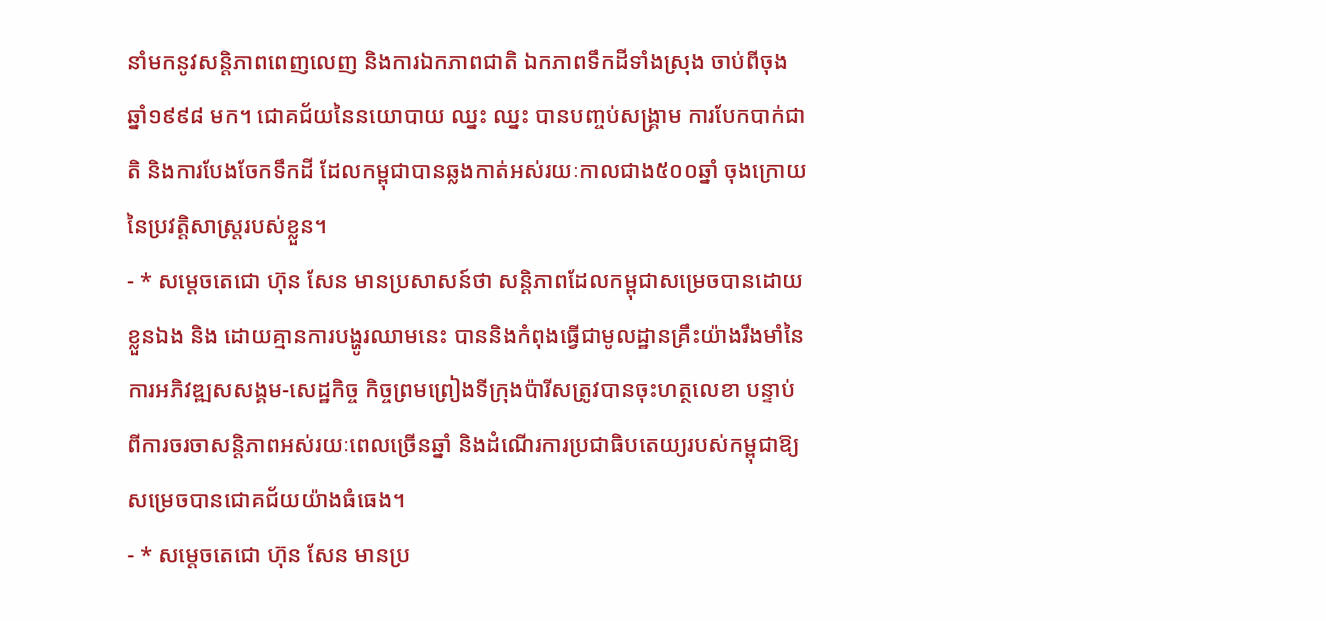នាំមកនូវសន្តិភាពពេញលេញ និងការឯកភាពជាតិ ឯកភាពទឹកដីទាំងស្រុង ចាប់ពីចុងឆ្នាំ១៩៩៨ មក។ ជោគជ័យនៃនយោបាយ ឈ្នះ ឈ្នះ បានបញ្ចប់សង្គ្រាម ការបែកបាក់ជាតិ និងការបែងចែកទឹកដី ដែលកម្ពុជាបានឆ្លងកាត់អស់រយៈកាលជាង៥០០ឆ្នាំ ចុងក្រោយនៃប្រវត្តិសាស្ត្ររបស់ខ្លួន។
- * សម្តេចតេជោ ហ៊ុន សែន មានប្រសាសន៍ថា សន្តិភាពដែលកម្ពុជាសម្រេចបានដោយខ្លួនឯង និង ដោយគ្មានការបង្ហូរឈាមនេះ បាននិងកំពុងធ្វើជាមូលដ្ឋានគ្រឹះយ៉ាងរឹងមាំនៃការអភិវឌ្ឍសសង្គម-សេដ្ឋកិច្ច កិច្ចព្រមព្រៀងទីក្រុងប៉ារីសត្រូវបានចុះហត្ថលេខា បន្ទាប់ពីការចរចាសន្តិភាពអស់រយៈពេលច្រើនឆ្នាំ និងដំណើរការប្រជាធិបតេយ្យរបស់កម្ពុជាឱ្យសម្រេចបានជោគជ័យយ៉ាងធំធេង។
- * សម្តេចតេជោ ហ៊ុន សែន មានប្រ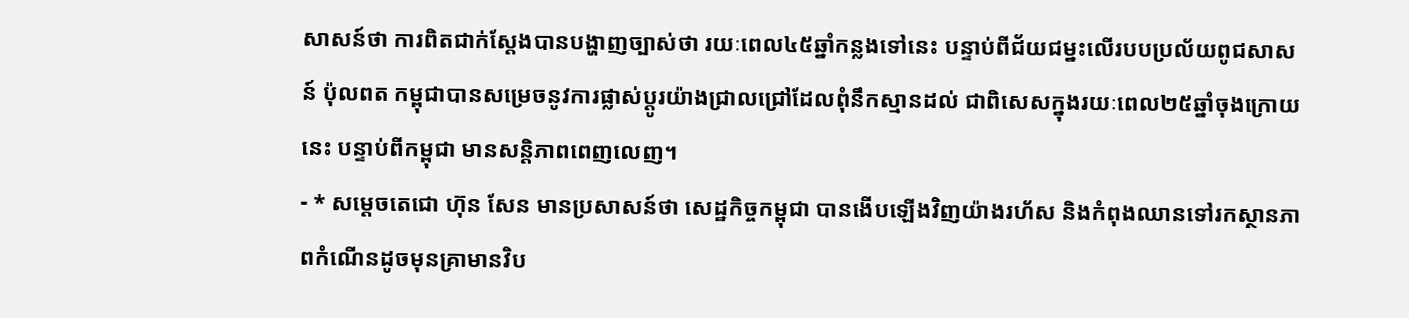សាសន៍ថា ការពិតជាក់ស្ដែងបានបង្ហាញច្បាស់ថា រយៈពេល៤៥ឆ្នាំកន្លងទៅនេះ បន្ទាប់ពីជ័យជម្នះលើរបបប្រល័យពូជសាសន៍ ប៉ុលពត កម្ពុជាបានសម្រេចនូវការផ្លាស់ប្តូរយ៉ាងជ្រាលជ្រៅដែលពុំនឹកស្មានដល់ ជាពិសេសក្នុងរយៈពេល២៥ឆ្នាំចុងក្រោយនេះ បន្ទាប់ពីកម្ពុជា មានសន្តិភាពពេញលេញ។
- * សម្តេចតេជោ ហ៊ុន សែន មានប្រសាសន៍ថា សេដ្ឋកិច្ចកម្ពុជា បានងើបឡើងវិញយ៉ាងរហ័ស និងកំពុងឈានទៅរកស្ថានភាពកំណើនដូចមុនគ្រាមានវិប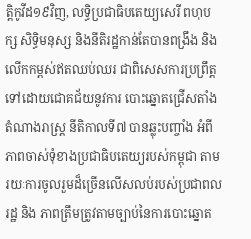ត្តិកូវីដ១៩វិញ, លទ្ធិប្រជាធិបតេយ្យសេរី ពហុបក្ស សិទិ្ធមនុស្ស និងនីតិរដ្ឋកាន់តែបានពង្រឹង និងលើកកម្ពស់ឥតឈប់ឈរ ជាពិសេសការប្រព្រឹត្តទៅដោយជោគជ័យនូវការ បោះឆ្នោតជ្រើសតាំងតំណាងរាស្ត្រ នីតិកាលទី៧ បានឆ្លុះបញ្ចាំង អំពីភាពចាស់ទុំខាងប្រជាធិបតេយ្យរបស់កម្ពុជា តាមរយៈការចូលរួមដ៏ច្រើនលើសលប់របស់ប្រជាពលរដ្ឋ និង ភាពត្រឹមត្រូវតាមច្បាប់នៃការបោះឆ្នោត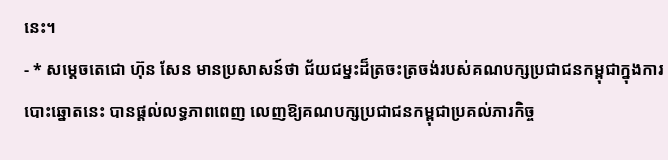នេះ។
- * សម្តេចតេជោ ហ៊ុន សែន មានប្រសាសន៍ថា ជ័យជម្នះដ៏ត្រចះត្រចង់របស់គណបក្សប្រជាជនកម្ពុជាក្នុងការបោះឆ្នោតនេះ បានផ្តល់លទ្ធភាពពេញ លេញឱ្យគណបក្សប្រជាជនកម្ពុជាប្រគល់ភារកិច្ច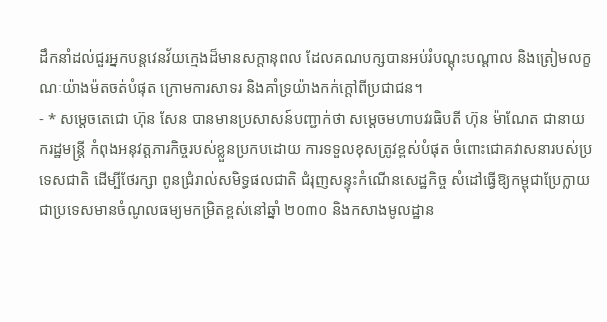ដឹកនាំដល់ជួរអ្នកបន្តវេនវ័យក្មេងដ៏មានសក្ដានុពល ដែលគណបក្សបានអប់រំបណ្ដុះបណ្ដាល និងត្រៀមលក្ខណៈយ៉ាងម៉តចត់បំផុត ក្រោមការសាទរ និងគាំទ្រយ៉ាងកក់ក្ដៅពីប្រជាជន។
- * សម្តេចតេជោ ហ៊ុន សែន បានមានប្រសាសន៍បញ្ជាក់ថា សម្តេចមហាបវរធិបតី ហ៊ុន ម៉ាណែត ជានាយករដ្ឋមន្ត្រី កំពុងអនុវត្តភារកិច្ចរបស់ខ្លួនប្រកបដោយ ការទទួលខុសត្រូវខ្ពស់បំផុត ចំពោះជោគវាសនារបស់ប្រទេសជាតិ ដើម្បីថែរក្សា ពូនជ្រំរាល់សមិទ្ធផលជាតិ ជំរុញសន្ទុះកំណើនសេដ្ឋកិច្ច សំដៅធ្វើឱ្យកម្ពុជាប្រែក្លាយជាប្រទេសមានចំណូលធម្យមកម្រិតខ្ពស់នៅឆ្នាំ ២០៣០ និងកសាងមូលដ្ឋាន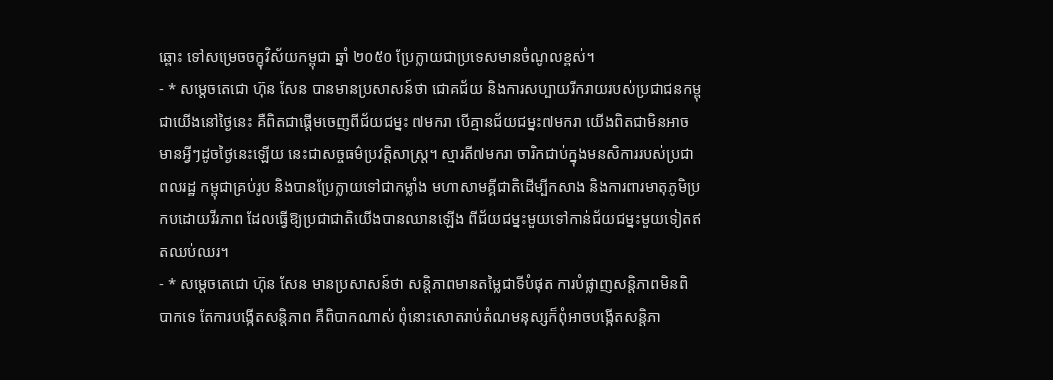ឆ្ពោះ ទៅសម្រេចចក្ខុវិស័យកម្ពុជា ឆ្នាំ ២០៥០ ប្រែក្លាយជាប្រទេសមានចំណូលខ្ពស់។
- * សម្តេចតេជោ ហ៊ុន សែន បានមានប្រសាសន៍ថា ជោគជ័យ និងការសប្បាយរីករាយរបស់ប្រជាជនកម្ពុជាយើងនៅថ្ងៃនេះ គឺពិតជាផ្តើមចេញពីជ័យជម្នះ ៧មករា បើគ្មានជ័យជម្នះ៧មករា យើងពិតជាមិនអាចមានអ្វីៗដូចថ្ងៃនេះឡើយ នេះជាសច្ចធម៌ប្រវត្តិសាស្ត្រ។ ស្មារតី៧មករា ចារិកជាប់ក្នុងមនសិការរបស់ប្រជាពលរដ្ឋ កម្ពុជាគ្រប់រូប និងបានប្រែក្លាយទៅជាកម្លាំង មហាសាមគ្គីជាតិដើម្បីកសាង និងការពារមាតុភូមិប្រកបដោយវីរភាព ដែលធ្វើឱ្យប្រជាជាតិយើងបានឈានឡើង ពីជ័យជម្នះមួយទៅកាន់ជ័យជម្នះមួយទៀតឥតឈប់ឈរ។
- * សម្តេចតេជោ ហ៊ុន សែន មានប្រសាសន៍ថា សន្តិភាពមានតម្លៃជាទីបំផុត ការបំផ្លាញសន្តិភាពមិនពិបាកទេ តែការបង្កើតសន្តិភាព គឺពិបាកណាស់ ពុំនោះសោតរាប់តំណមនុស្សក៏ពុំអាចបង្កើតសន្តិភា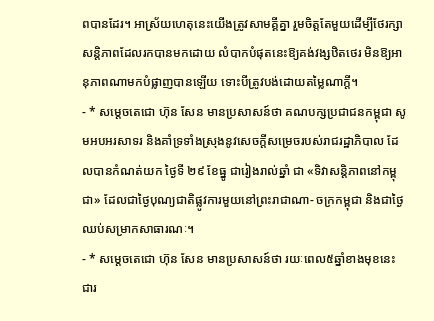ពបានដែរ។ អាស្រ័យហេតុនេះយើងត្រូវសាមគ្គីគ្នា រួមចិត្ដតែមួយដើម្បីថែរក្សាសន្តិភាពដែលរកបានមកដោយ លំបាកបំផុតនេះឱ្យគង់វង្សឋិតថេរ មិនឱ្យអានុភាពណាមកបំផ្លាញបានឡើយ ទោះបីត្រូវបង់ដោយតម្លៃណាក្ដី។
- * សម្តេចតេជោ ហ៊ុន សែន មានប្រសាសន៍ថា គណបក្សប្រជាជនកម្ពុជា សូមអបអរសាទរ និងគាំទ្រទាំងស្រុងនូវសេចក្តីសម្រេចរបស់រាជរដ្ឋាភិបាល ដែលបានកំណត់យក ថ្ងៃទី ២៩ ខែធ្នូ ជារៀងរាល់ឆ្នាំ ជា «ទិវាសន្តិភាពនៅកម្ពុជា» ដែលជាថ្ងៃបុណ្យជាតិផ្លូវការមួយនៅព្រះរាជាណា- ចក្រកម្ពុជា និងជាថ្ងៃឈប់សម្រាកសាធារណៈ។
- * សម្តេចតេជោ ហ៊ុន សែន មានប្រសាសន៍ថា រយៈពេល៥ឆ្នាំខាងមុខនេះ ជារ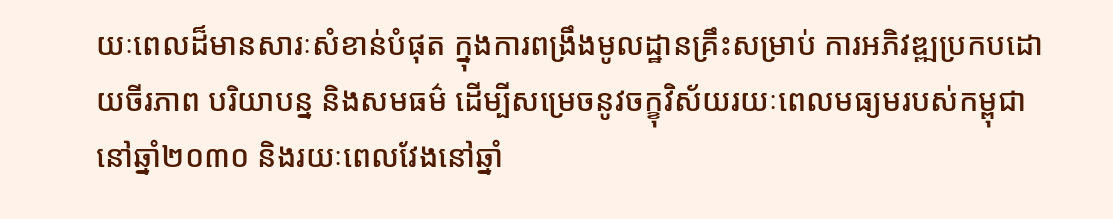យៈពេលដ៏មានសារៈសំខាន់បំផុត ក្នុងការពង្រឹងមូលដ្ឋានគ្រឹះសម្រាប់ ការអភិវឌ្ឍប្រកបដោយចីរភាព បរិយាបន្ន និងសមធម៌ ដើម្បីសម្រេចនូវចក្ខុវិស័យរយៈពេលមធ្យមរបស់កម្ពុជានៅឆ្នាំ២០៣០ និងរយៈពេលវែងនៅឆ្នាំ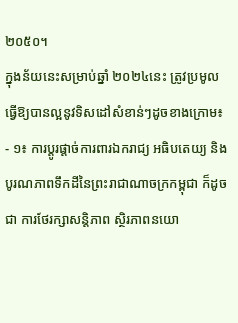២០៥០។
ក្នុងន័យនេះសម្រាប់ឆ្នាំ ២០២៤នេះ ត្រូវប្រមូលធ្វើឱ្យបានល្អនូវទិសដៅសំខាន់ៗដូចខាងក្រោម៖
- ១៖ ការប្តូរផ្តាច់ការពារឯករាជ្យ អធិបតេយ្យ និងបូរណភាពទឹកដីនៃព្រះរាជាណាចក្រកម្ពុជា ក៏ដូចជា ការថែរក្សាសន្តិភាព ស្ថិរភាពនយោ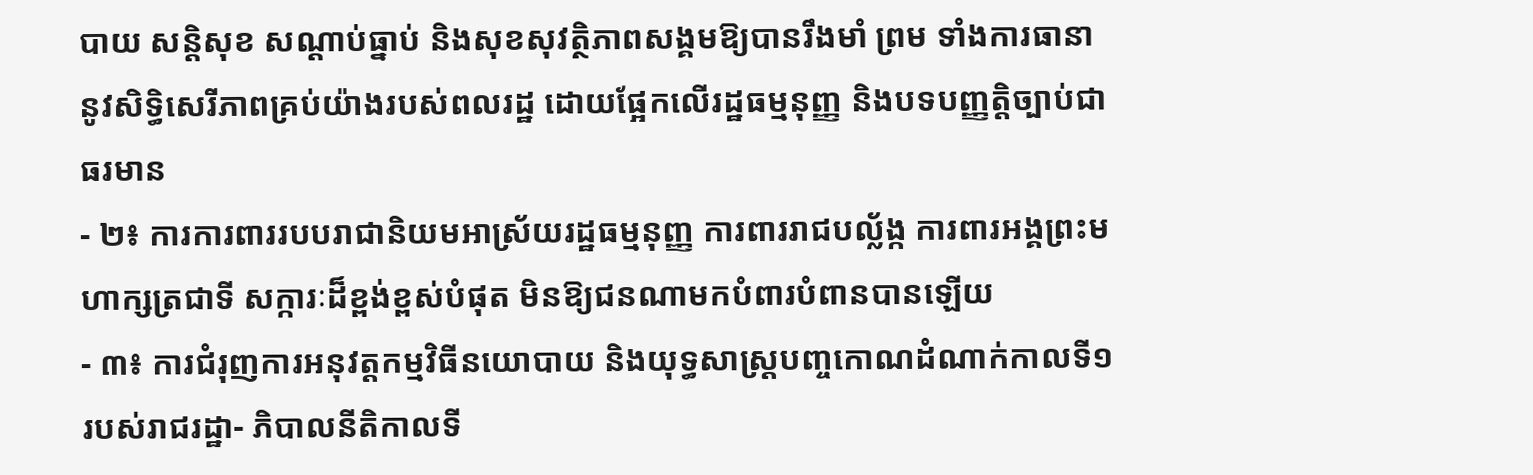បាយ សន្តិសុខ សណ្តាប់ធ្នាប់ និងសុខសុវត្ថិភាពសង្គមឱ្យបានរឹងមាំ ព្រម ទាំងការធានានូវសិទ្ធិសេរីភាពគ្រប់យ៉ាងរបស់ពលរដ្ឋ ដោយផ្អែកលើរដ្ឋធម្មនុញ្ញ និងបទបញ្ញត្តិច្បាប់ជាធរមាន
- ២៖ ការការពាររបបរាជានិយមអាស្រ័យរដ្ឋធម្មនុញ្ញ ការពាររាជបល្ល័ង្ក ការពារអង្គព្រះមហាក្សត្រជាទី សក្ការៈដ៏ខ្ពង់ខ្ពស់បំផុត មិនឱ្យជនណាមកបំពារបំពានបានឡើយ
- ៣៖ ការជំរុញការអនុវត្តកម្មវិធីនយោបាយ និងយុទ្ធសាស្ត្របញ្ចកោណដំណាក់កាលទី១ របស់រាជរដ្ឋា- ភិបាលនីតិកាលទី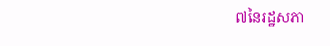៧នៃរដ្ឋសភា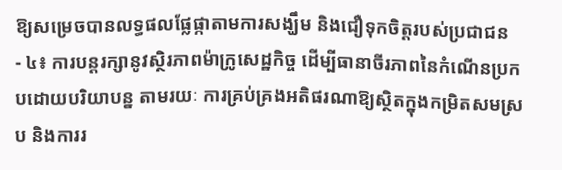ឱ្យសម្រេចបានលទ្ធផលផ្លែផ្កាតាមការសង្ឃឹម និងជឿទុកចិត្តរបស់ប្រជាជន
- ៤៖ ការបន្តរក្សានូវស្ថិរភាពម៉ាក្រូសេដ្ឋកិច្ច ដើម្បីធានាចីរភាពនៃកំណើនប្រកបដោយបរិយាបន្ន តាមរយៈ ការគ្រប់គ្រងអតិផរណាឱ្យស្ថិតក្នុងកម្រិតសមស្រប និងការរ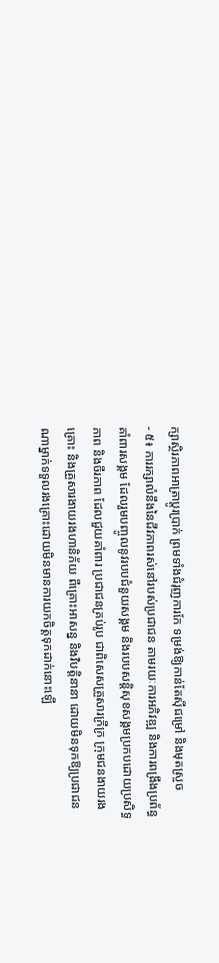ក្សាស្ថិរភាពអាត្រាប្តូរប្រាក់ ព្រមទាំងជំរុញការកែ ទម្រង់ឱ្យកាន់តែស៊ីជម្រៅ និងមុតស្រួច
- ៥៖ ការរក្សាលំនឹងនៃជីវភាពរស់នៅរបស់ប្រជាជន តាមរយៈការអភិវឌ្ឍ និងការពង្រឹងប្រព័ន្ធគាំពារសង្គម ដែលរួមបញ្ចូលនូវរបបជំនួយសង្គម និងរបបសន្តិសុខសង្គមប្រកបដោយប្រសិទ្ធភាព និងចីរភាព ដែលជួយគាំពារ ប្រជាជនគ្រប់រូប ជាពិសេសគ្រួសារក្រីក្រ ក្រុមជនងាយរងគ្រោះ និងគ្រួសារងាយរងហានិភ័យ ពីគ្រោះអាសន្ន និងវិបត្តិនានា ដោយមិនទុកឱ្យប្រជាជនណាម្នាក់ទទួលរងគ្រោះដោយមិនមានការយកចិត្តទុកដាក់នោះឡើ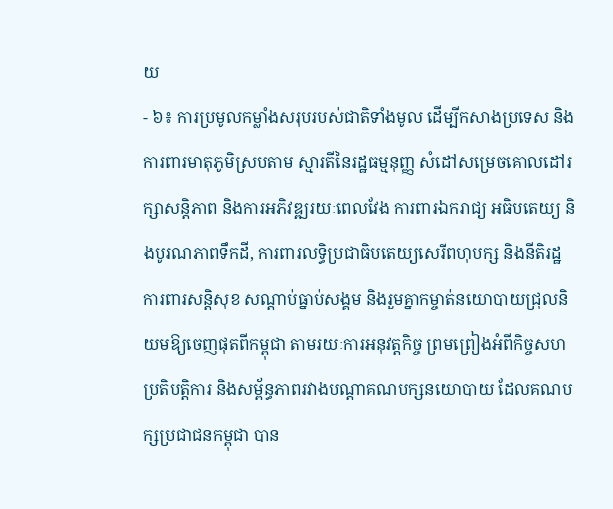យ
- ៦៖ ការប្រមូលកម្លាំងសរុបរបស់ជាតិទាំងមូល ដើម្បីកសាងប្រទេស និងការពារមាតុភូមិស្របតាម ស្មារតីនៃរដ្ឋធម្មនុញ្ញ សំដៅសម្រេចគោលដៅរក្សាសន្តិភាព និងការអភិវឌ្ឍរយៈពេលវែង ការពារឯករាជ្យ អធិបតេយ្យ និងបូរណភាពទឹកដី, ការពារលទ្ធិប្រជាធិបតេយ្យសេរីពហុបក្ស និងនីតិរដ្ឋ ការពារសន្តិសុខ សណ្តាប់ធ្នាប់សង្គម និងរួមគ្នាកម្ចាត់នយោបាយជ្រុលនិយមឱ្យចេញផុតពីកម្ពុជា តាមរយៈការអនុវត្តកិច្ច ព្រមព្រៀងអំពីកិច្ចសហប្រតិបត្តិការ និងសម្ព័ន្ធភាពរវាងបណ្ដាគណបក្សនយោបាយ ដែលគណបក្សប្រជាជនកម្ពុជា បាន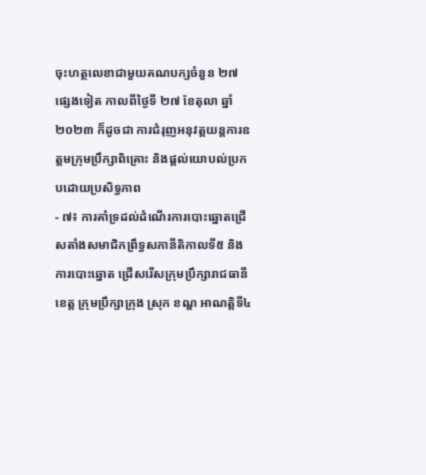ចុះហត្ថលេខាជាមួយគណបក្សចំនួន ២៧ ផ្សេងទៀត កាលពីថ្ងៃទី ២៧ ខែតុលា ឆ្នាំ ២០២៣ ក៏ដូចជា ការជំរុញអនុវត្តយន្តការឧត្តមក្រុមប្រឹក្សាពិគ្រោះ និងផ្តល់យោបល់ប្រកបដោយប្រសិទ្ធភាព
- ៧៖ ការគាំទ្រដល់ដំណើរការបោះឆ្នោតជ្រើសតាំងសមាជិកព្រឹទ្ធសភានីតិកាលទី៥ និងការបោះឆ្នោត ជ្រើសរើសក្រុមប្រឹក្សារាជធានី ខេត្ត ក្រុមប្រឹក្សាក្រុង ស្រុក ខណ្ឌ អាណត្តិទី៤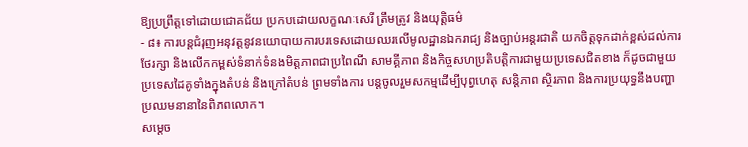ឱ្យប្រព្រឹត្តទៅដោយជោគជ័យ ប្រកបដោយលក្ខណៈសេរី ត្រឹមត្រូវ និងយុត្តិធម៌
- ៨៖ ការបន្តជំរុញអនុវត្តនូវនយោបាយការបរទេសដោយឈរលើមូលដ្ឋានឯករាជ្យ និងច្បាប់អន្តរជាតិ យកចិត្តទុកដាក់ខ្ពស់ដល់ការថែរក្សា និងលើកកម្ពស់ទំនាក់ទំនងមិត្តភាពជាប្រពៃណី សាមគ្គីភាព និងកិច្ចសហប្រតិបត្តិការជាមួយប្រទេសជិតខាង ក៏ដូចជាមួយប្រទេសដៃគូទាំងក្នុងតំបន់ និងក្រៅតំបន់ ព្រមទាំងការ បន្តចូលរួមសកម្មដើម្បីបុព្វហេតុ សន្តិភាព ស្ថិរភាព និងការប្រយុទ្ធនឹងបញ្ហាប្រឈមនានានៃពិភពលោក។
សម្តេច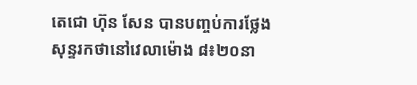តេជោ ហ៊ុន សែន បានបញ្ចប់ការថ្លែងសុន្ទរកថានៅវេលាម៉ោង ៨៖២០នា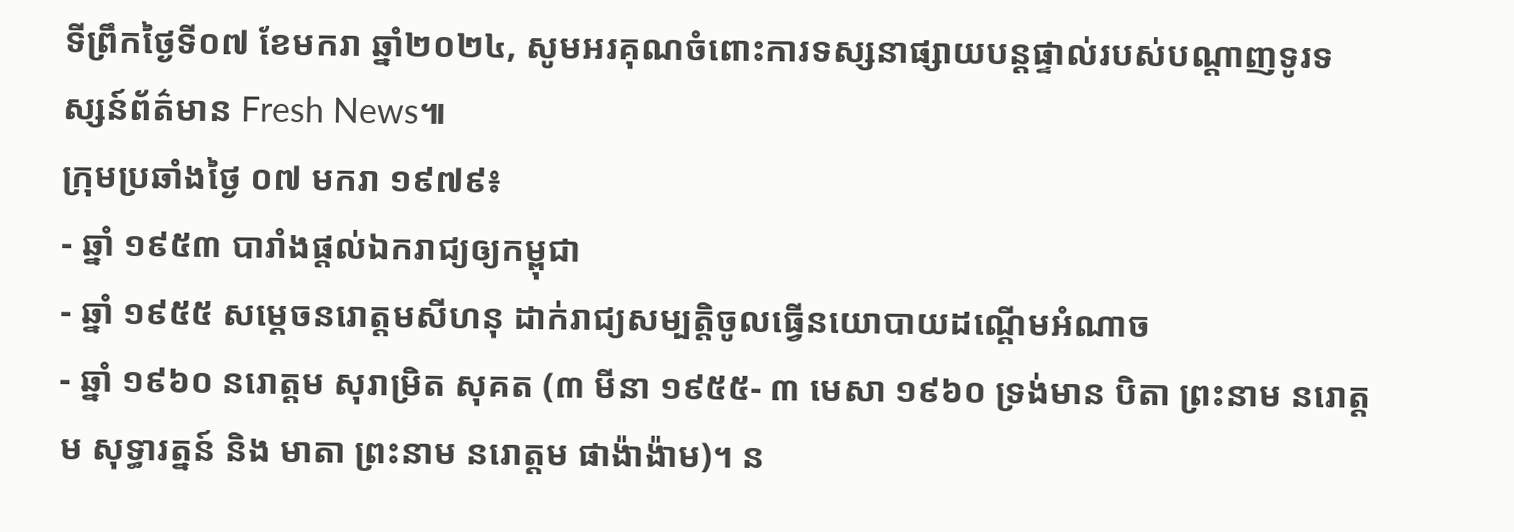ទីព្រឹកថ្ងៃទី០៧ ខែមករា ឆ្នាំ២០២៤, សូមអរគុណចំពោះការទស្សនាផ្សាយបន្តផ្ទាល់របស់បណ្តាញទូរទស្សន៍ព័ត៌មាន Fresh News៕
ក្រុមប្រឆាំងថ្ងៃ ០៧ មករា ១៩៧៩៖
- ឆ្នាំ ១៩៥៣ បារាំងផ្តល់ឯករាជ្យឲ្យកម្ពុជា
- ឆ្នាំ ១៩៥៥ សម្តេចនរោត្តមសីហនុ ដាក់រាជ្យសម្បត្តិចូលធ្វើនយោបាយដណ្តើមអំណាច
- ឆ្នាំ ១៩៦០ នរោត្តម សុរាម្រិត សុគត (៣ មីនា ១៩៥៥- ៣ មេសា ១៩៦០ ទ្រង់មាន បិតា ព្រះនាម នរោត្តម សុទ្ធារត្នន៍ និង មាតា ព្រះនាម នរោត្តម ផាង៉ាង៉ាម)។ ន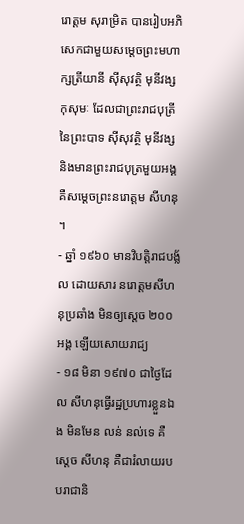រោត្តម សុរាម្រិត បានរៀបអភិសេកជាមួយសម្តេចព្រះមហាក្សត្រីយានី ស៊ីសុវត្ថិ មុនីវង្ស កុសុមៈ ដែលជាព្រះរាជបុត្រីនៃព្រះបាទ ស៊ីសុវត្ថិ មុនីវង្ស និងមានព្រះរាជបុត្រមួយអង្គគឺសម្តេចព្រះនរោត្តម សីហនុ ។
- ឆ្នាំ ១៩៦០ មានវិបត្តិរាជបង្ល័ល ដោយសារ នរោត្តមសីហនុប្រឆាំង មិនឲ្យស្តេច ២០០ អង្គ ឡើយសោយរាជ្យ
- ១៨ មិនា ១៩៧០ ជាថ្ងៃដែល សីហនុធ្វើរដ្ឋប្រហារខ្លួនឯង មិនមែន លន់ នល់ទេ គឺ ស្តេច សីហនុ គឺជារំលាយរបបរាជានិ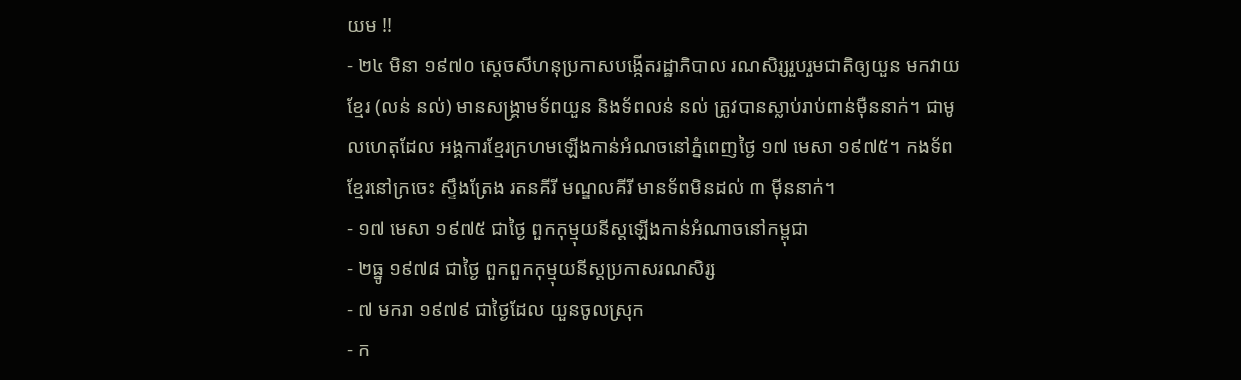យម !!
- ២៤ មិនា ១៩៧០ ស្តេចសីហនុប្រកាសបង្កើតរដ្ឋាភិបាល រណសិរ្សរួបរួមជាតិឲ្យយួន មកវាយខ្មែរ (លន់ នល់) មានសង្រ្គាមទ័ពយួន និងទ័ពលន់ នល់ ត្រូវបានស្លាប់រាប់ពាន់ម៉ឺននាក់។ ជាមូលហេតុដែល អង្គការខ្មែរក្រហមឡើងកាន់អំណចនៅភ្នំពេញថ្ងៃ ១៧ មេសា ១៩៧៥។ កងទ័ពខ្មែរនៅក្រចេះ ស្ទឹងត្រែង រតនគីរី មណ្ឌលគីរី មានទ័ពមិនដល់ ៣ ម៉ីននាក់។
- ១៧ មេសា ១៩៧៥ ជាថ្ងៃ ពួកកុម្មុយនីស្តឡើងកាន់អំណាចនៅកម្ពុជា
- ២ធ្នូ ១៩៧៨ ជាថ្ងៃ ពួកពួកកុម្មុយនីស្តប្រកាសរណសិរ្ស
- ៧ មករា ១៩៧៩ ជាថ្ងៃដែល យួនចូលស្រុក
- ក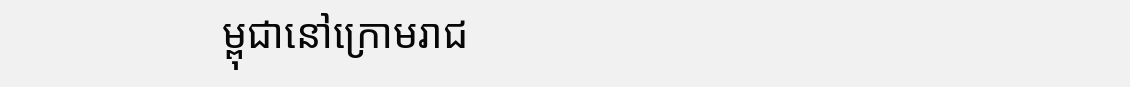ម្ពុជានៅក្រោមរាជ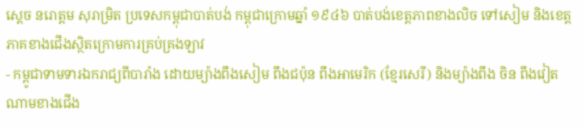ស្តេច នរោត្តម សុរាម្រិត ប្រទេសកម្ពុជាបាត់បង់ កម្ពុជាក្រោមឆ្នាំ ១៩៤៦ បាត់បង់ខេត្តភាពខាងលិច ទៅសៀម និងខេត្តភាគខាងជើងស្ថិតក្រោមការគ្រប់គ្រងឡាវ
- កម្ពូជាទាមទារឯករាជ្យពីបារាំង ដោយម្យ៉ាងពឹងសៀម ពឹងជប៉ុន ពឹងអាមេរិក (ខ្មែរសេរី) និងម្យ៉ាងពឹង ចិន ពឹងវៀតណាមខាងជើង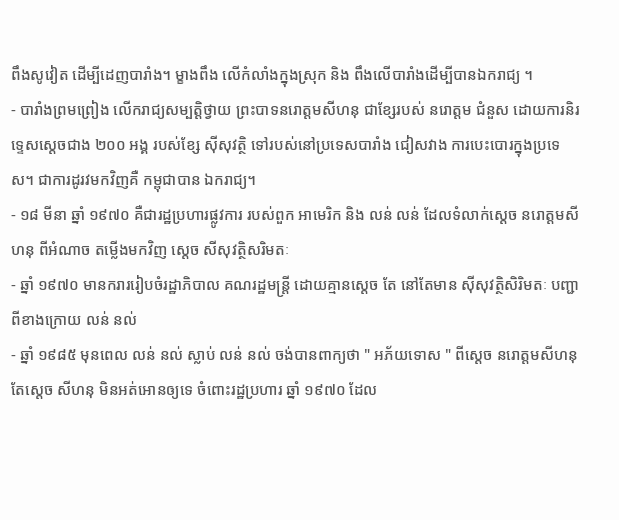ពឹងសូវៀត ដើម្បីដេញបារាំង។ ម្ខាងពឹង លើកំលាំងក្នុងស្រុក និង ពឹងលើបារាំងដើម្បីបានឯករាជ្យ ។
- បារាំងព្រមព្រៀង លើករាជ្យសម្បត្តិថ្វាយ ព្រះបាទនរោត្តមសីហនុ ជាខ្សែរបស់ នរោត្តម ជំនួស ដោយការនិរទ្ទេសស្តេចជាង ២០០ អង្គ របស់ខ្សែ ស៊ីសុវត្ថិ ទៅរបស់នៅប្រទេសបារាំង ជៀសវាង ការបេះបោរក្នុងប្រទេស។ ជាការដូរវមកវិញគឺ កម្ពុជាបាន ឯករាជ្យ។
- ១៨ មីនា ឆ្នាំ ១៩៧០ គឺជារដ្ឋប្រហារផ្លូវការ របស់ពួក អាមេរិក និង លន់ លន់ ដែលទំលាក់ស្តេច នរោត្តមសីហនុ ពីអំណាច តម្លើងមកវិញ ស្តេច សីសុវត្ថិសរិមតៈ
- ឆ្នាំ ១៩៧០ មានករាររៀបចំរដ្ឋាភិបាល គណរដ្ឋមន្រ្តី ដោយគ្មានសេ្តច តែ នៅតែមាន ស៊ីសុវត្ថិសិរិមតៈ បញ្ជាពីខាងក្រោយ លន់ នល់
- ឆ្នាំ ១៩៨៥ មុនពេល លន់ នល់ ស្លាប់ លន់ នល់ ចង់បានពាក្យថា " អភ័យទោស " ពីស្តេច នរោត្តមសីហនុ តែស្តេច សីហនុ មិនអត់អោនឲ្យទេ ចំពោះរដ្ឋប្រហារ ឆ្នាំ ១៩៧០ ដែល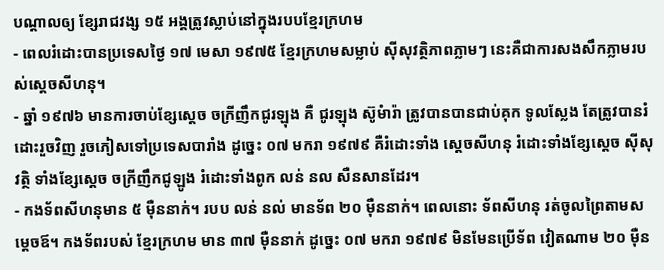បណ្តាលឲ្យ ខ្សែរាជវង្ស ១៥ អង្គត្រូវស្លាប់នៅក្នុងរបបខ្មែរក្រហម
- ពេលរំដោះបានប្រទេសថ្ងៃ ១៧ មេសា ១៩៧៥ ខ្មែរក្រហមសម្លាប់ ស៊ីសុវត្ថិភាពភ្លាមៗ នេះគឺជាការសងសឹកភ្លាមរបស់ស្តេចសីហនុ។
- ឆ្នាំ ១៩៧៦ មានការចាប់ខ្សែស្តេច ចក្រីញឹកជូរឡុង គឺ ជូរឡុង ស៊ូមំារ៉ា ត្រូវបានបានជាប់គុក ទូលស្លែង តែត្រូវបានរំដោះរួចវិញ រួចភៀសទៅប្រទេសបារាំង ដូច្នេះ ០៧ មករា ១៩៧៩ គឺរំដោះទាំង ស្តេចសីហនុ រំដោះទាំងខ្សែស្តេច ស៊ីសុវត្ថិ ទាំងខ្សែស្តេច ចក្រីញឹកជូឡូង រំដោះទាំងពូក លន់ នល សឺនសានដែរ។
- កងទ័ពសីហនុមាន ៥ ម៉ឺននាក់។ របប លន់ នល់ មានទ័ព ២០ ម៉ឺននាក់។ ពេលនោះ ទ័ពសីហនុ រត់ចូលព្រៃតាមសម្តេចឪ។ កងទ័ពរបស់ ខ្មែរក្រហម មាន ៣៧ ម៉ឺននាក់ ដូច្នេះ ០៧ មករា ១៩៧៩ មិនមែនប្រើទ័ព វៀតណាម ២០ ម៉ឺន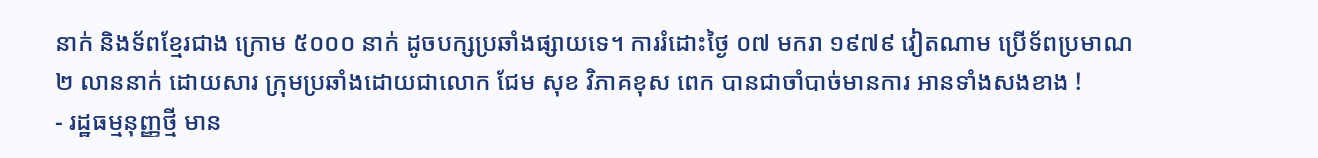នាក់ និងទ័ពខ្មែរជាង ក្រោម ៥០០០ នាក់ ដូចបក្សប្រឆាំងផ្សាយទេ។ ការរំដោះថ្ងៃ ០៧ មករា ១៩៧៩ វៀតណាម ប្រើទ័ពប្រមាណ ២ លាននាក់ ដោយសារ ក្រុមប្រឆាំងដោយជាលោក ជែម សុខ វិភាគខុស ពេក បានជាចាំបាច់មានការ អានទាំងសងខាង !
- រដ្ឋធម្មនុញ្ញថ្មី មាន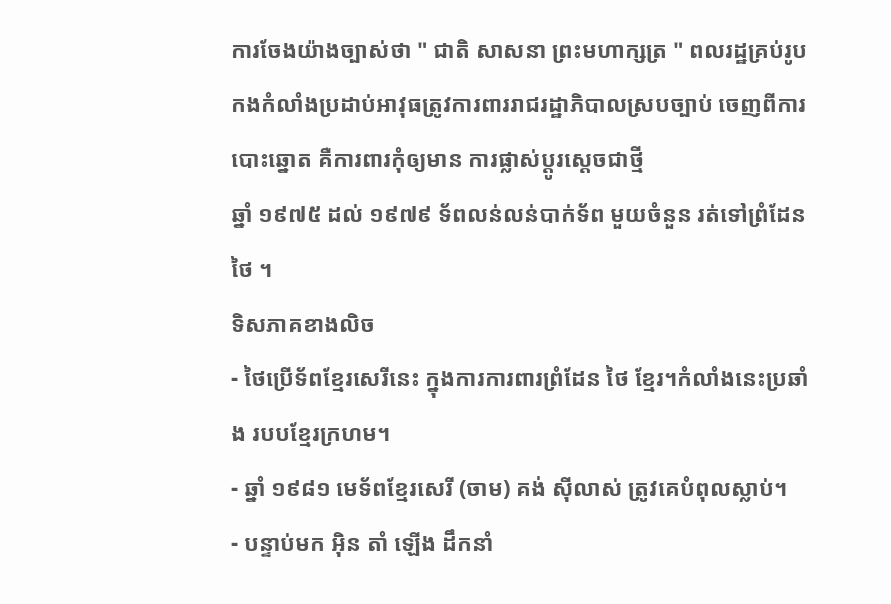ការចែងយ៉ាងច្បាស់ថា " ជាតិ សាសនា ព្រះមហាក្សត្រ " ពលរដ្ឋគ្រប់រូប កងកំលាំងប្រដាប់អាវុធត្រូវការពាររាជរដ្ឋាភិបាលស្របច្បាប់ ចេញពីការបោះឆ្នោត គឺការពារកុំឲ្យមាន ការផ្លាស់ប្តូរស្តេចជាថ្មី
ឆ្នាំ ១៩៧៥ ដល់ ១៩៧៩ ទ័ពលន់លន់បាក់ទ័ព មួយចំនួន រត់ទៅព្រំដែន ថៃ ។
ទិសភាគខាងលិច
- ថៃប្រើទ័ពខ្មែរសេរីនេះ ក្នុងការការពារព្រំដែន ថៃ ខ្មែរ។កំលាំងនេះប្រឆាំង របបខ្មែរក្រហម។
- ឆ្នាំ ១៩៨១ មេទ័ពខ្មែរសេរី (ចាម) គង់ ស៊ីលាស់ ត្រូវគេបំពុលស្លាប់។
- បន្ទាប់មក អ៊ិន តាំ ឡើង ដឹកនាំ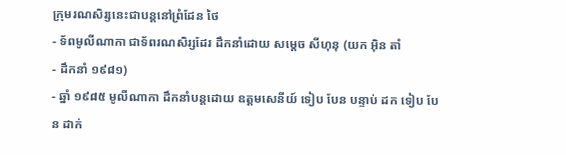ក្រុមរណសិរ្សនេះជាបន្តនៅព្រំដែន ថៃ
- ទ័ពមូលីណាកា ជាទ័ពរណសិរ្សដែរ ដឹកនាំដោយ សម្តេច សីហុនុ (យក អ៊ិន តាំ
- ដឹកនាំ ១៩៨១)
- ឆ្នាំ ១៩៨៥ មូលីណាកា ដឹកនាំបន្តដោយ ឧត្តមសេនីយ៍ ទៀប បែន បន្ទាប់ ដក ទៀប បែន ដាក់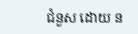ជំនួស ដោយ ន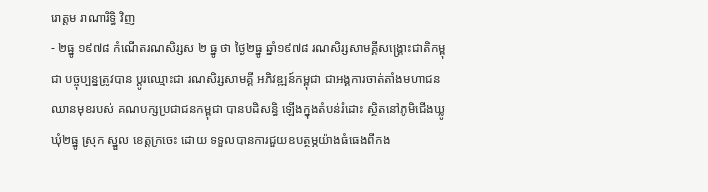រោត្តម រាណារិទ្ធិ វិញ
- ២ធ្នូ ១៩៧៨ កំណើតរណសិរ្សស ២ ធ្នូ ថា ថ្ងៃ២ធ្នូ ឆ្នាំ១៩៧៨ រណសិរ្សសាមគ្គីសង្គ្រោះជាតិកម្ពុជា បច្ចុប្បន្នត្រូវបាន ប្តូរឈ្មោះជា រណសិរ្សសាមគ្គី អភិវឌ្ឍន៍កម្ពុជា ជាអង្គការចាត់តាំងមហាជនឈានមុខរបស់ គណបក្សប្រជាជនកម្ពុជា បានបដិសន្ធិ ឡើងក្នុងតំបន់រំដោះ ស្ថិតនៅភូមិជើងឃ្លូ ឃុំ២ធ្នូ ស្រុក ស្នួល ខេត្តក្រចេះ ដោយ ទទួលបានការជួយឧបត្ថម្ភយ៉ាងធំធេងពីកង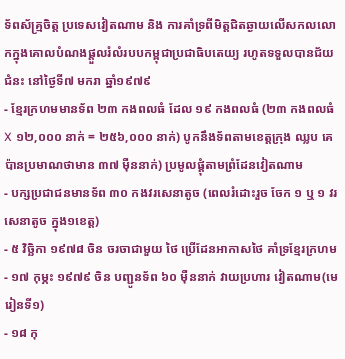ទ័ពស័គ្ម្រចិត្ត ប្រទេសវៀតណាម និង ការគាំទ្រពីមិត្តជិតឆ្ងាយលើសកលលោកក្នុងគោលបំណងផ្តួលរំលំរបបកម្ពុជាប្រជាធិបតេយ្យ រហូតទទួលបានជ័យជំនះ នៅថ្ងៃទី៧ មករា ឆ្នាំ១៩៧៩
- ខ្មែរក្រហមមានទ័ព ២៣ កងពលធំ ដែល ១៩ កងពលធំ (២៣ កងពលធំ X ១២,០០០ នាក់ = ២៥៦,០០០ នាក់) បូកនឹងទ័ពតាមខេត្តក្រុង ឈ្លប គេប៉ានប្រមាណថាមាន ៣៧ ម៉ឺននាក់) ប្រមូលផ្តុំតាមព្រំដែនវៀតណាម
- បក្សប្រជាជនមានទ័ព ៣០ កងវរសេនាតូច (ពេលរំដោះរួច ចែក ១ ឬ ១ វរសេនាតូច ក្នុង១ខេត្ត)
- ៥ វិច្ឆិកា ១៩៧៨ ចិន ចរចាជាមួយ ថៃ ប្រើដែនអាកាសថៃ គាំទ្រខ្មែរក្រហម
- ១៧ កុម្ភះ ១៩៧៩ ចិន បញ្ជូនទ័ព ៦០ ម៉ឺននាក់ វាយប្រហារ វៀតណាម(មេរៀនទី១)
- ១៨ កុ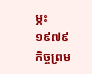ម្ភះ ១៩៧៩ កិច្ចព្រម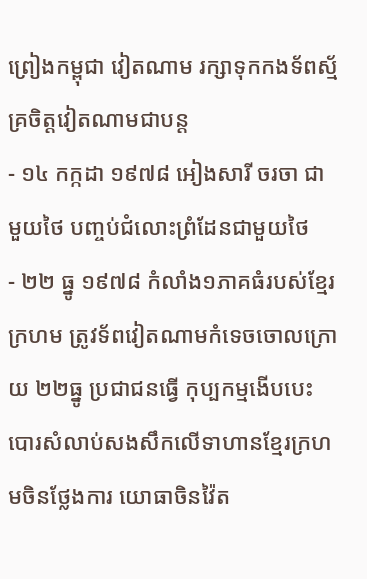ព្រៀងកម្ពុជា វៀតណាម រក្សាទុកកងទ័ពស្ម័គ្រចិត្តវៀតណាមជាបន្ត
- ១៤ កក្កដា ១៩៧៨ អៀងសារី ចរចា ជាមួយថៃ បញ្ចប់ជំលោះព្រំដែនជាមួយថៃ
- ២២ ធ្នូ ១៩៧៨ កំលាំង១ភាគធំរបស់ខ្មែរក្រហម ត្រូវទ័ពវៀតណាមកំទេចចោលក្រោយ ២២ធ្នូ ប្រជាជនធ្វើ កុប្បកម្មងើបបេះបោរសំលាប់សងសឹកលើទាហានខ្មែរក្រហមចិនថ្លែងការ យោធាចិនវ៉ៃត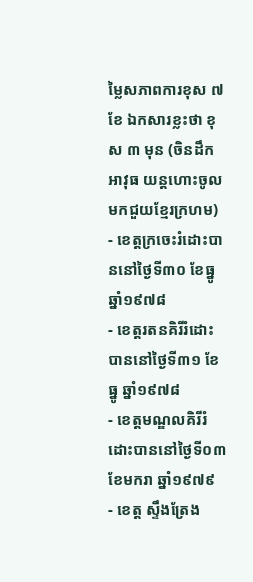ម្លៃសភាពការខុស ៧ខែ ឯកសារខ្លះថា ខុស ៣ មុន (ចិនដឹកអាវុធ យន្តហោះចូលមកជួយខ្មែរក្រហម)
- ខេត្តក្រចេះរំដោះបាននៅថ្ងៃទី៣០ ខែធ្នូ ឆ្នាំ១៩៧៨
- ខេត្តរតនគិរីរំដោះបាននៅថ្ងៃទី៣១ ខែធ្នូ ឆ្នាំ១៩៧៨
- ខេត្តមណ្ឌលគិរីរំដោះបាននៅថ្ងៃទី០៣ ខែមករា ឆ្នាំ១៩៧៩
- ខេត្ត ស្ទឹងត្រែង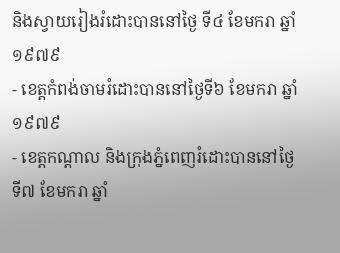និងស្វាយរៀងរំដោះបាននៅថ្ងៃ ទី៤ ខែមករា ឆ្នាំ ១៩៧៩
- ខេត្តកំពង់ចាមរំដោះបាននៅថ្ងៃទី៦ ខែមករា ឆ្នាំ១៩៧៩
- ខេត្តកណ្តាល និងក្រុងភ្នំពេញរំដោះបាននៅថ្ងៃទី៧ ខែមករា ឆ្នាំ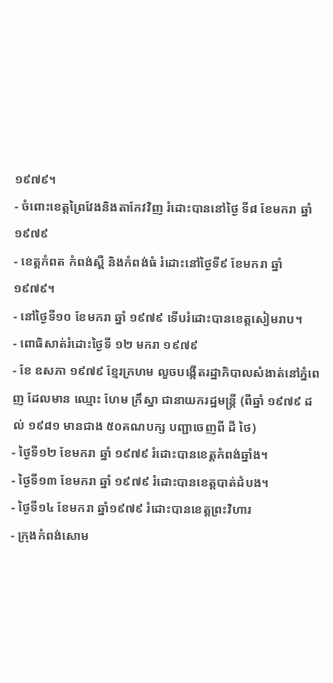១៩៧៩។
- ចំពោះខេត្តព្រៃវែងនិងតាកែវវិញ រំដោះបាននៅថ្ងៃ ទី៨ ខែមករា ឆ្នាំ១៩៧៩
- ខេត្តកំពត កំពង់ស្ពឺ និងកំពង់ធំ រំដោះនៅថ្ងៃទី៩ ខែមករា ឆ្នាំ១៩៧៩។
- នៅថ្ងៃទី១០ ខែមករា ឆ្នាំ ១៩៧៩ ទើបរំដោះបានខេត្តសៀមរាប។
- ពោធិសាត់រំដោះថ្ងៃទី ១២ មករា ១៩៧៩
- ខែ ឧសភា ១៩៧៩ ខ្មែរក្រហម លួចបង្កើតរដ្ឋាភិបាលសំងាត់នៅភ្នំពេញ ដែលមាន ឈ្មោះ ហែម ក្រឹស្នា ជានាយករដ្ឋមន្រ្តី (ពីឆ្នាំ ១៩៧៩ ដល់ ១៩៨១ មានជាង ៥០គណបក្ស បញ្ជាចេញពី ដី ថៃ)
- ថ្ងៃទី១២ ខែមករា ឆ្នាំ ១៩៧៩ រំដោះបានខេត្តកំពង់ឆ្នាំង។
- ថ្ងៃទី១៣ ខែមករា ឆ្នាំ ១៩៧៩ រំដោះបានខេត្តបាត់ដំបង។
- ថ្ងៃទី១៤ ខែមករា ឆ្នាំ១៩៧៩ រំដោះបានខេត្តព្រះវិហារ
- ក្រុងកំពង់សោម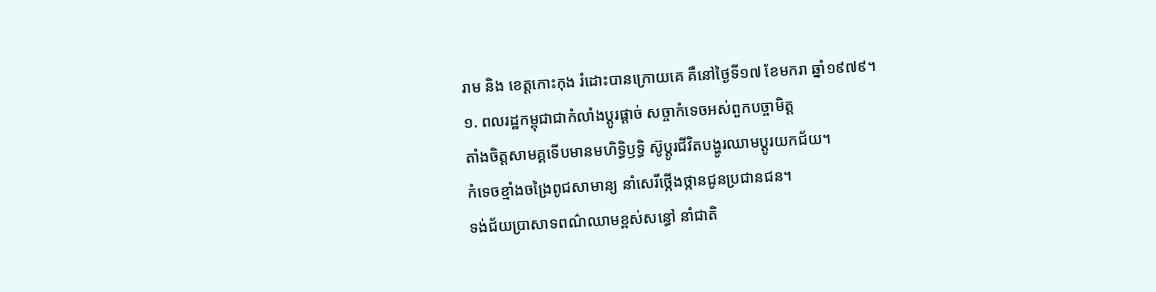រាម និង ខេត្តកោះកុង រំដោះបានក្រោយគេ គឺនៅថ្ងៃទី១៧ ខែមករា ឆ្នាំ១៩៧៩។
១. ពលរដ្ឋកម្ពុជាជាកំលាំងប្ដូរផ្ដាច់ សច្ចាកំទេចអស់ពួកបច្ចាមិត្ត
តាំងចិត្តសាមគ្គទើបមានមហិទ្ធិឫទ្ធិ ស៊ូប្ដូរជីវិតបង្ហូរឈាមប្ដូរយកជ័យ។
កំទេចខ្មាំងចង្រៃពូជសាមាន្យ នាំសេរីថ្កើងថ្កានជូនប្រជានជន។
ទង់ជ័យប្រាសាទពណ៌ឈាមខ្ពស់សន្ធៅ នាំជាតិ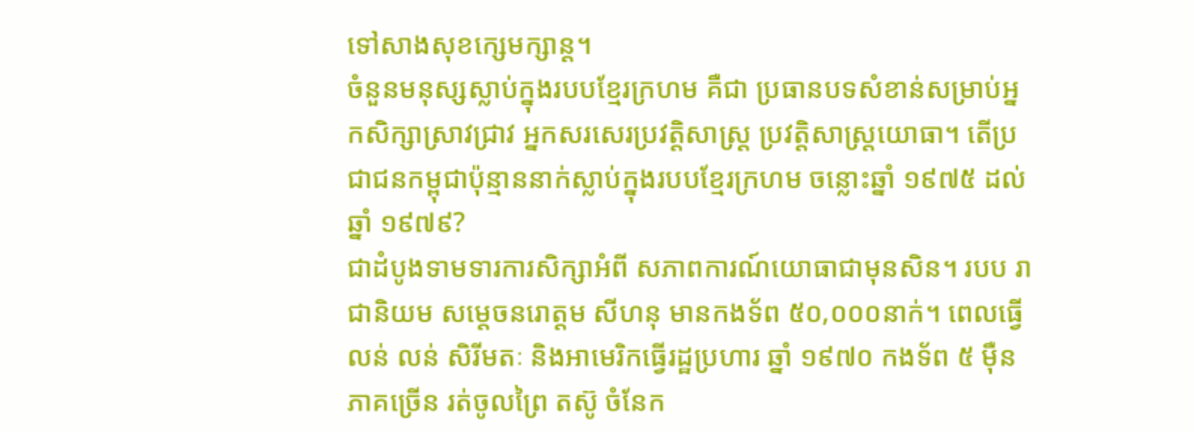ទៅសាងសុខក្សេមក្សាន្ត។
ចំនួនមនុស្សស្លាប់ក្នុងរបបខ្មែរក្រហម គឺជា ប្រធានបទសំខាន់សម្រាប់អ្នកសិក្សាស្រាវជ្រាវ អ្នកសរសេរប្រវត្តិសាស្រ្ត ប្រវត្តិសាស្រ្តយោធា។ តើប្រជាជនកម្ពុជាប៉ុន្មាននាក់ស្លាប់ក្នុងរបបខ្មែរក្រហម ចន្លោះឆ្នាំ ១៩៧៥ ដល់ ឆ្នាំ ១៩៧៩?
ជាដំបូងទាមទារការសិក្សាអំពី សភាពការណ៍យោធាជាមុនសិន។ របប រាជានិយម សម្តេចនរោត្តម សីហនុ មានកងទ័ព ៥០,០០០នាក់។ ពេលធ្វើ លន់ លន់ សិរីមតៈ និងអាមេរិកធ្វើរដ្ឋប្រហារ ឆ្នាំ ១៩៧០ កងទ័ព ៥ ម៉ឺនភាគច្រើន រត់ចូលព្រៃ តស៊ូ ចំនែក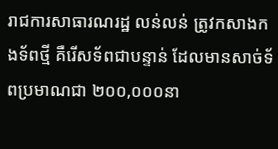រាជការសាធារណរដ្ឋ លន់លន់ ត្រូវកសាងកងទ័ពថ្មី គឺរើសទ័ពជាបន្ទាន់ ដែលមានសាច់ទ័ពប្រមាណជា ២០០,០០០នា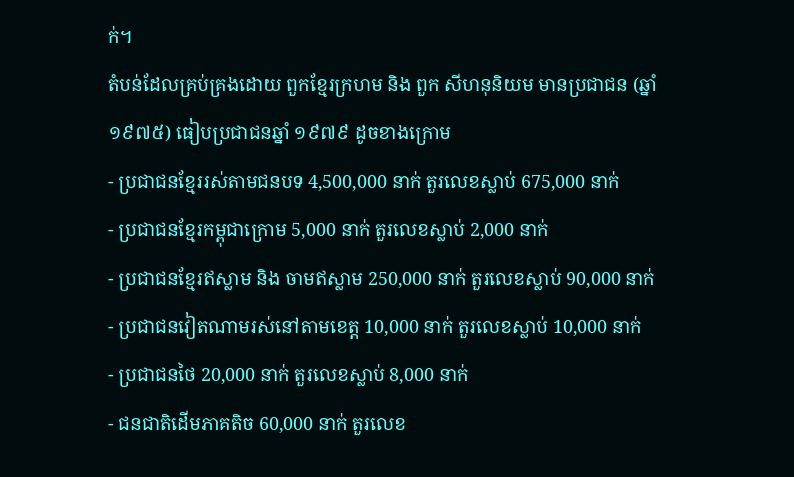ក់។
តំបន់ដែលគ្រប់គ្រងដោយ ពួកខ្មែរក្រហម និង ពួក សីហនុនិយម មានប្រជាជន (ឆ្នាំ ១៩៧៥) ធៀបប្រជាជនឆ្នាំ ១៩៧៩ ដូចខាងក្រោម
- ប្រជាជនខ្មែររស់តាមជនបទ 4,500,000 នាក់ តួរលេខស្លាប់ 675,000 នាក់
- ប្រជាជនខ្មែរកម្ពុជាក្រោម 5,000 នាក់ តួរលេខស្លាប់ 2,000 នាក់
- ប្រជាជនខ្មែរឥស្លាម និង ចាមឥស្លាម 250,000 នាក់ តួរលេខស្លាប់ 90,000 នាក់
- ប្រជាជនវៀតណាមរស់នៅតាមខេត្ត 10,000 នាក់ តួរលេខស្លាប់ 10,000 នាក់
- ប្រជាជនថៃ 20,000 នាក់ តួរលេខស្លាប់ 8,000 នាក់
- ជនជាតិដើមភាគតិច 60,000 នាក់ តួរលេខ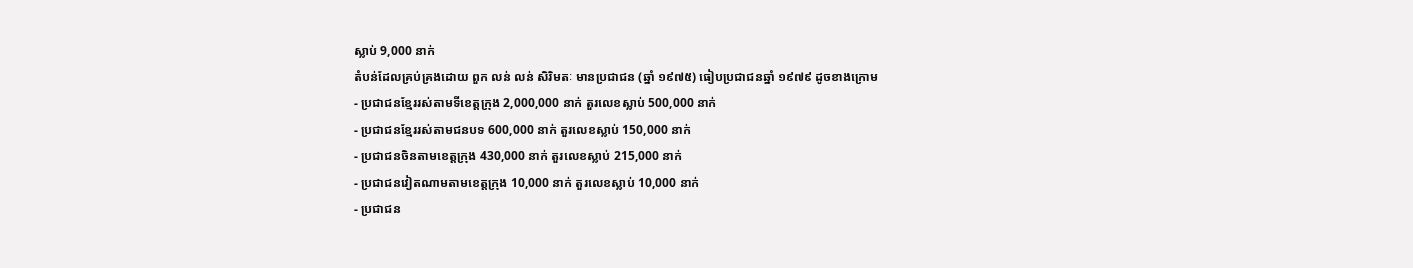ស្លាប់ 9,000 នាក់
តំបន់ដែលគ្រប់គ្រងដោយ ពួក លន់ លន់ សិរិមតៈ មានប្រជាជន (ឆ្នាំ ១៩៧៥) ធៀបប្រជាជនឆ្នាំ ១៩៧៩ ដូចខាងក្រោម
- ប្រជាជនខ្មែររស់តាមទីខេត្តក្រុង 2,000,000 នាក់ តួរលេខស្លាប់ 500,000 នាក់
- ប្រជាជនខ្មែររស់តាមជនបទ 600,000 នាក់ តួរលេខស្លាប់ 150,000 នាក់
- ប្រជាជនចិនតាមខេត្តក្រុង 430,000 នាក់ តួរលេខស្លាប់ 215,000 នាក់
- ប្រជាជនវៀតណាមតាមខេត្តក្រុង 10,000 នាក់ តួរលេខស្លាប់ 10,000 នាក់
- ប្រជាជន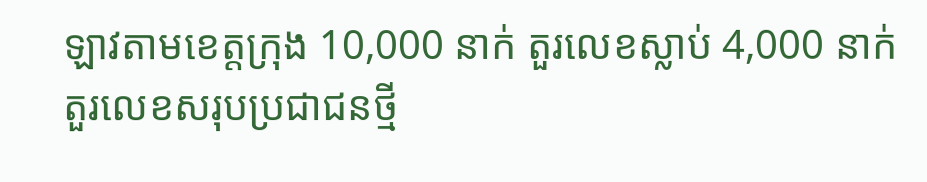ឡាវតាមខេត្តក្រុង 10,000 នាក់ តួរលេខស្លាប់ 4,000 នាក់
តួរលេខសរុបប្រជាជនថ្មី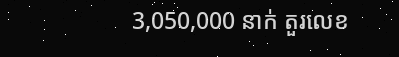3,050,000 នាក់ តួរលេខ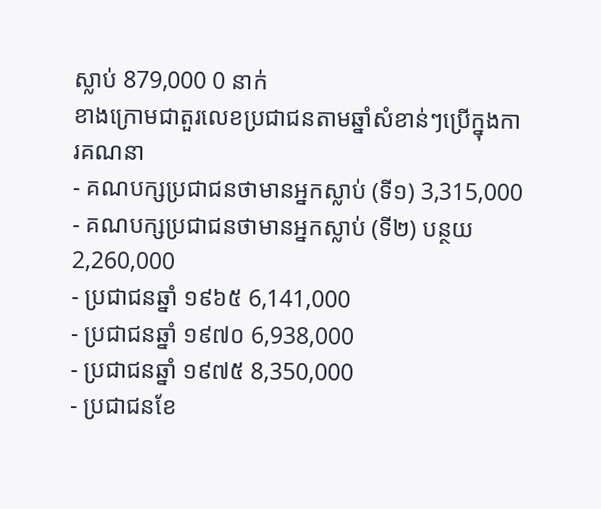ស្លាប់ 879,000 0 នាក់
ខាងក្រោមជាតួរលេខប្រជាជនតាមឆ្នាំសំខាន់ៗប្រើក្នុងការគណនា
- គណបក្សប្រជាជនថាមានអ្នកស្លាប់ (ទី១) 3,315,000
- គណបក្សប្រជាជនថាមានអ្នកស្លាប់ (ទី២) បន្ថយ 2,260,000
- ប្រជាជនឆ្នាំ ១៩៦៥ 6,141,000
- ប្រជាជនឆ្នាំ ១៩៧០ 6,938,000
- ប្រជាជនឆ្នាំ ១៩៧៥ 8,350,000
- ប្រជាជនខែ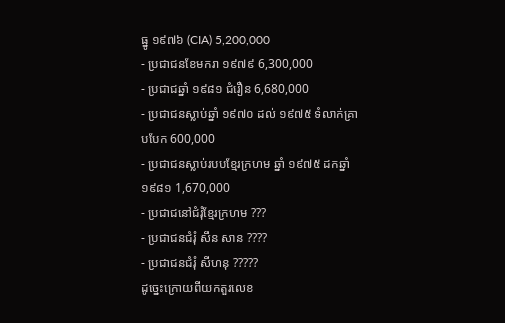ធ្នូ ១៩៧៦ (CIA) 5,200,000
- ប្រជាជនខែមករា ១៩៧៩ 6,300,000
- ប្រជាជឆ្នាំ ១៩៨១ ជំរឿន 6,680,000
- ប្រជាជនស្លាប់ឆ្នាំ ១៩៧០ ដល់ ១៩៧៥ ទំលាក់គ្រាបបែក 600,000
- ប្រជាជនស្លាប់របបខ្មែរក្រហម ឆ្នាំ ១៩៧៥ ដកឆ្នាំ ១៩៨១ 1,670,000
- ប្រជាជនៅជំរុំខ្មែរក្រហម ???
- ប្រជាជនជំរុំ សឹន សាន ????
- ប្រជាជនជំរុំ សីហនុ ?????
ដូច្នេះក្រោយពីយកតួរលេខ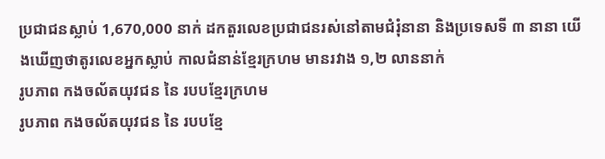ប្រជាជនស្លាប់ 1,670,000 នាក់ ដកតួរលេខប្រជាជនរស់នៅតាមជំរុំនានា និងប្រទេសទី ៣ នានា យើងឃើញថាតូរលេខអ្នកស្លាប់ កាលជំនាន់ខ្មែរក្រហម មានរវាង ១,២ លាននាក់
រូបភាព កងចល័តយុវជន នៃ របបខ្មែរក្រហម
រូបភាព កងចល័តយុវជន នៃ របបខ្មែ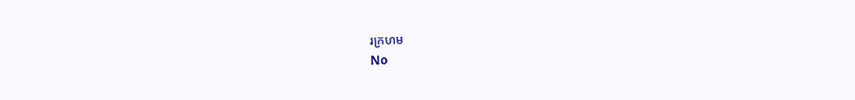រក្រហម
No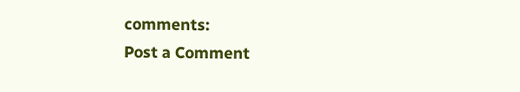comments:
Post a Comment